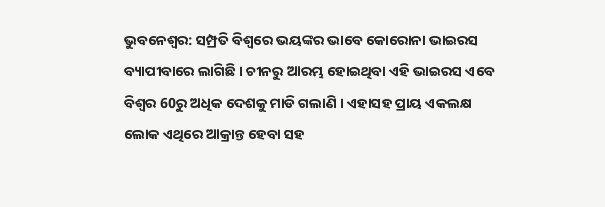ଭୁବନେଶ୍ବର: ସମ୍ପ୍ରତି ବିଶ୍ବରେ ଭୟଙ୍କର ଭାବେ କୋରୋନା ଭାଇରସ ବ୍ୟାପୀବାରେ ଲାଗିଛି । ଚୀନରୁ ଆରମ୍ଭ ହୋଇଥିବା ଏହି ଭାଇରସ ଏବେ ବିଶ୍ବର 60ରୁ ଅଧିକ ଦେଶକୁ ମାଡି ଗଲାଣି । ଏହାସହ ପ୍ରାୟ ଏକଲକ୍ଷ ଲୋକ ଏଥିରେ ଆକ୍ରାନ୍ତ ହେବା ସହ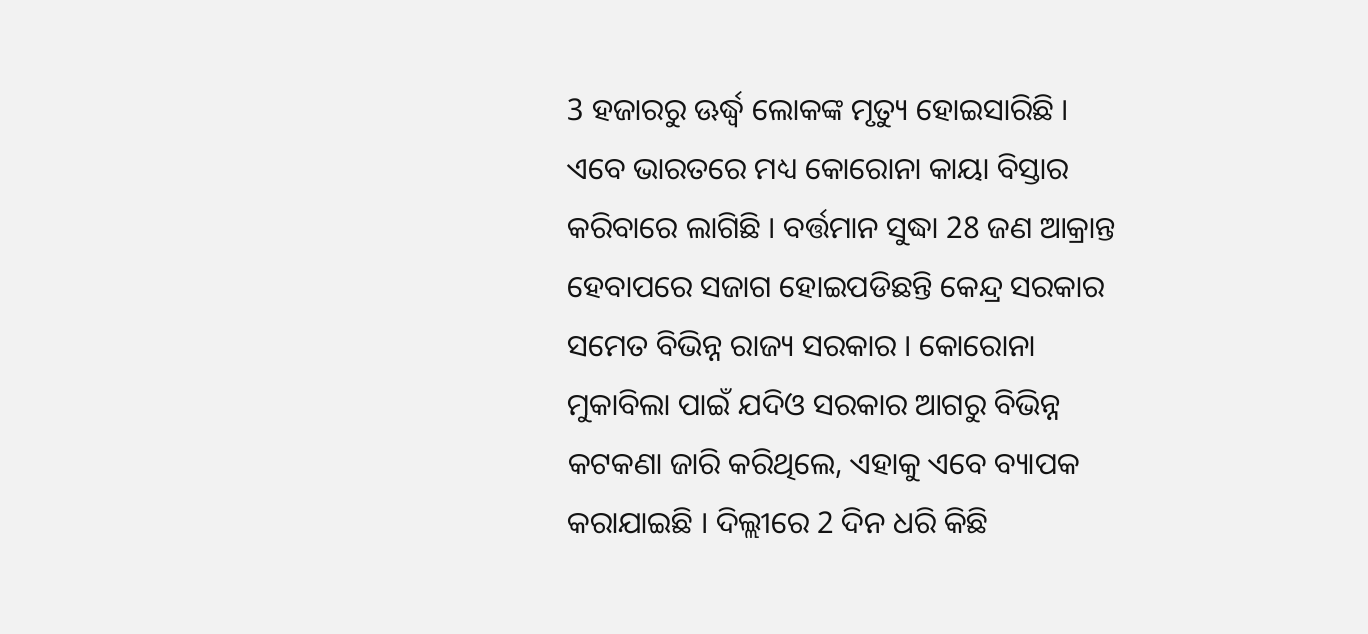3 ହଜାରରୁ ଊର୍ଦ୍ଧ୍ବ ଲୋକଙ୍କ ମୃତ୍ୟୁ ହୋଇସାରିଛି ।
ଏବେ ଭାରତରେ ମଧ୍ୟ କୋରୋନା କାୟା ବିସ୍ତାର କରିବାରେ ଲାଗିଛି । ବର୍ତ୍ତମାନ ସୁଦ୍ଧା 28 ଜଣ ଆକ୍ରାନ୍ତ ହେବାପରେ ସଜାଗ ହୋଇପଡିଛନ୍ତି କେନ୍ଦ୍ର ସରକାର ସମେତ ବିଭିନ୍ନ ରାଜ୍ୟ ସରକାର । କୋରୋନା ମୁକାବିଲା ପାଇଁ ଯଦିଓ ସରକାର ଆଗରୁ ବିଭିନ୍ନ କଟକଣା ଜାରି କରିଥିଲେ, ଏହାକୁ ଏବେ ବ୍ୟାପକ କରାଯାଇଛି । ଦିଲ୍ଲୀରେ 2 ଦିନ ଧରି କିଛି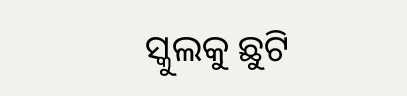ସ୍କୁଲକୁ ଛୁଟି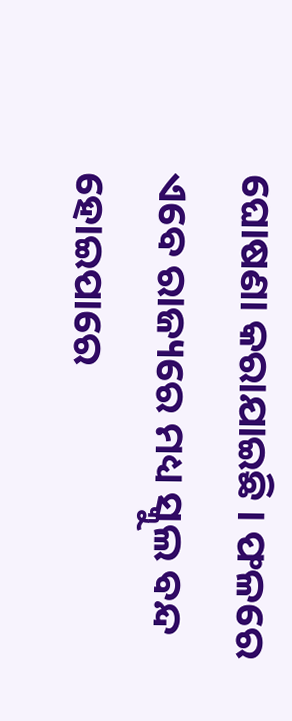ଘୋଷଣା କରାଯାଇଛି । ଫଳରେ ଏବେ ରାଜ୍ୟରେ ମଧ୍ୟ ସ୍କୁଲ ବନ୍ଦ ହୋଇପାରେ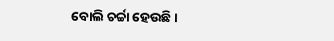ବୋଲି ଚର୍ଚ୍ଚା ହେଉଛି ।